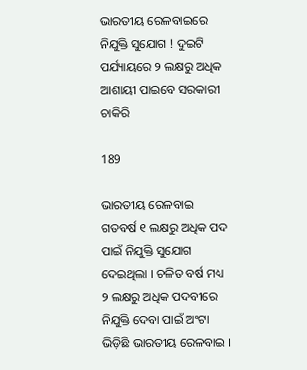ଭାରତୀୟ ରେଳବାଇରେ ନିଯୁକ୍ତି ସୁଯୋଗ ! ଦୁଇଟି ପର୍ଯ୍ୟାୟରେ ୨ ଲକ୍ଷରୁ ଅଧିକ ଆଶାୟୀ ପାଇବେ ସରକାରୀ ଚାକିରି

189

ଭାରତୀୟ ରେଳବାଇ ଗତବର୍ଷ ୧ ଲକ୍ଷରୁ ଅଧିକ ପଦ ପାଇଁ ନିଯୁକ୍ତି ସୁଯୋଗ ଦେଇଥିଲା । ଚଳିତ ବର୍ଷ ମଧ୍ୟ ୨ ଲକ୍ଷରୁ ଅଧିକ ପଦବୀରେ ନିଯୁକ୍ତି ଦେବା ପାଇଁ ଅଂଟା ଭିଡ଼ିଛି ଭାରତୀୟ ରେଳବାଇ ।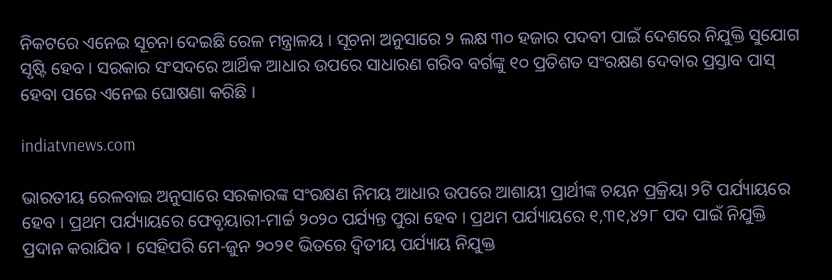ନିକଟରେ ଏନେଇ ସୂଚନା ଦେଇଛି ରେଳ ମନ୍ତ୍ରାଳୟ । ସୂଚନା ଅନୁସାରେ ୨ ଲକ୍ଷ ୩୦ ହଜାର ପଦବୀ ପାଇଁ ଦେଶରେ ନିଯୁକ୍ତି ସୁଯୋଗ ସୃଷ୍ଟି ହେବ । ସରକାର ସଂସଦରେ ଆର୍ଥିକ ଆଧାର ଉପରେ ସାଧାରଣ ଗରିବ ବର୍ଗଙ୍କୁ ୧୦ ପ୍ରତିଶତ ସଂରକ୍ଷଣ ଦେବାର ପ୍ରସ୍ତାବ ପାସ୍ ହେବା ପରେ ଏନେଇ ଘୋଷଣା କରିଛି ।

indiatvnews.com

ଭାରତୀୟ ରେଳବାଇ ଅନୁସାରେ ସରକାରଙ୍କ ସଂରକ୍ଷଣ ନିମୟ ଆଧାର ଉପରେ ଆଶାୟୀ ପ୍ରାର୍ଥୀଙ୍କ ଚୟନ ପ୍ରକ୍ରିୟା ୨ଟି ପର୍ଯ୍ୟାୟରେ ହେବ । ପ୍ରଥମ ପର୍ଯ୍ୟାୟରେ ଫେବୃୟାରୀ-ମାର୍ଚ୍ଚ ୨୦୨୦ ପର୍ଯ୍ୟନ୍ତ ପୁରା ହେବ । ପ୍ରଥମ ପର୍ଯ୍ୟାୟରେ ୧,୩୧,୪୨୮ ପଦ ପାଇଁ ନିଯୁକ୍ତି ପ୍ରଦାନ କରାଯିବ । ସେହିପରି ମେ-ଜୁନ ୨୦୨୧ ଭିତରେ ଦ୍ୱିତୀୟ ପର୍ଯ୍ୟାୟ ନିଯୁକ୍ତ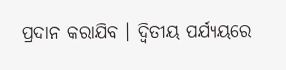ପ୍ରଦାନ କରାଯିବ । ଦ୍ୱିତୀୟ ପର୍ଯ୍ୟୟରେ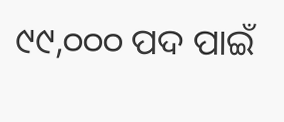୯୯,୦୦୦ ପଦ ପାଇଁ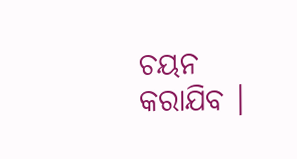ଚୟନ କରାଯିବ ।